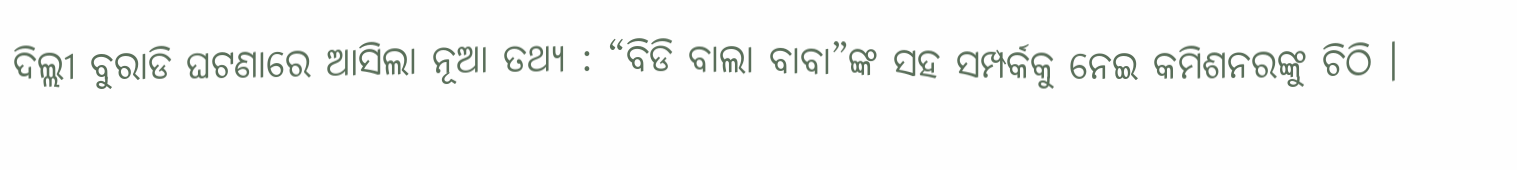ଦିଲ୍ଲୀ ବୁରାଡି ଘଟଣାରେ ଆସିଲା ନୂଆ ତଥ୍ୟ : “ବିଡି ବାଲା ବାବା”ଙ୍କ ସହ ସମ୍ପର୍କକୁ ନେଇ କମିଶନରଙ୍କୁ ଚିଠି ।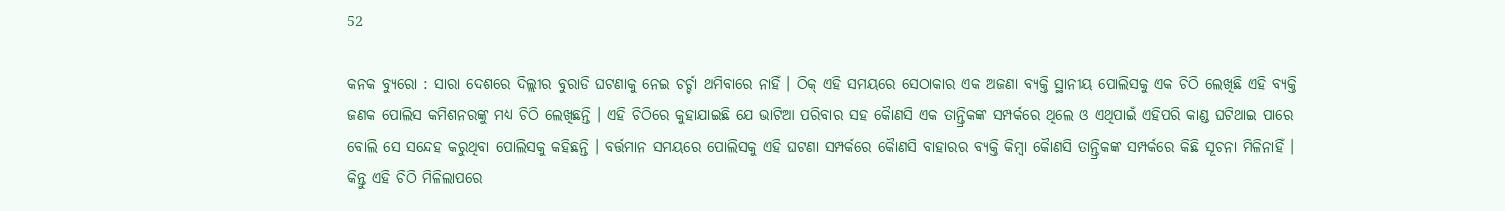52

କନକ ବ୍ୟୁରୋ : ସାରା ଦେଶରେ ଦିଲ୍ଲୀର ବୁରାଡି ଘଟଣାକୁ ନେଇ ଚର୍ଚ୍ଚା ଥମିବାରେ ନାହିଁ । ଠିକ୍ ଏହି ସମୟରେ ସେଠାକାର ଏକ ଅଜଣା ବ୍ୟକ୍ତି ସ୍ଥାନୀୟ ପୋଲିସକୁ ଏକ ଚିଠି ଲେଖିଛି ଏହି ବ୍ୟକ୍ତି ଜଣକ ପୋଲିସ କମିଶନରଙ୍କୁ ମଧ୍ୟ ଚିଠି ଲେଖିଛନ୍ତି । ଏହି ଚିଠିରେ କୁହାଯାଇଛି ଯେ ଭାଟିଆ ପରିବାର ସହ କୈାଣସି ଏକ ତାନ୍ତ୍ରିକଙ୍କ ସମ୍ପର୍କରେ ଥିଲେ ଓ ଏଥିପାଇଁ ଏହିପରି କାଣ୍ଡ ଘଟିଥାଇ ପାରେ ବୋଲି ସେ ସନ୍ଦେହ କରୁଥିବା ପୋଲିସକୁ କହିଛନ୍ତି । ବର୍ତ୍ତମାନ ସମୟରେ ପୋଲିସକୁ ଏହି ଘଟଣା ସମ୍ପର୍କରେ କୈାଣସି ବାହାରର ବ୍ୟକ୍ତି କିମ୍ବା କୈାଣସି ତାନ୍ତ୍ରିକଙ୍କ ସମ୍ପର୍କରେ କିଛି ସୂଚନା ମିଳିନାହିଁ । କିନ୍ତୁ ଏହି ଚିଠି ମିଳିଲାପରେ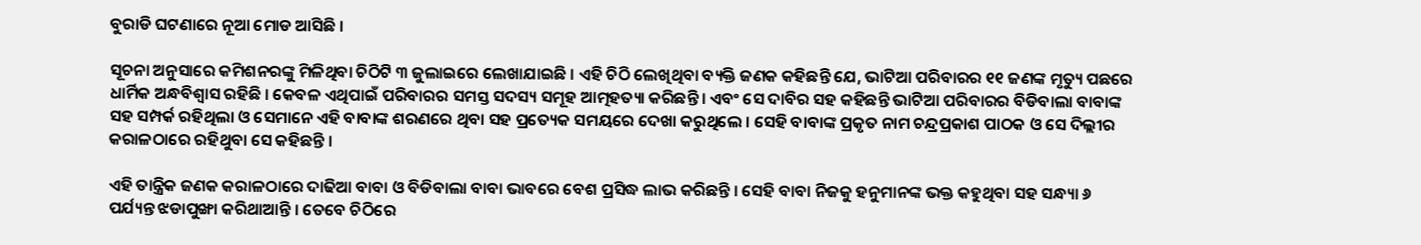ବୁରାଡି ଘଟଣାରେ ନୂଆ ମୋଡ ଆସିଛି ।

ସୂଚନା ଅନୁସାରେ କମିଶନରଙ୍କୁ ମିଳିଥିବା ଚିଠିଟି ୩ ଜୁଲାଇରେ ଲେଖାଯାଇଛି । ଏହି ଚିଠି ଲେଖିଥିବା ବ୍ୟକ୍ତି ଜଣକ କହିଛନ୍ତି ଯେ, ଭାଟିଆ ପରିବାରର ୧୧ ଜଣଙ୍କ ମୃତ୍ୟୁ ପଛରେ ଧାର୍ମିକ ଅନ୍ଧବିଶ୍ୱାସ ରହିଛି । କେବଳ ଏଥିପାଇଁ ପରିବାରର ସମସ୍ତ ସଦସ୍ୟ ସମୂହ ଆତ୍ମହତ୍ୟା କରିଛନ୍ତି । ଏବଂ ସେ ଦାବିର ସହ କହିଛନ୍ତି ଭାଟିଆ ପରିବାରର ବିଡିବାଲା ବାବାଙ୍କ ସହ ସମ୍ପର୍କ ରହିଥିଲା ଓ ସେମାନେ ଏହି ବାବାଙ୍କ ଶରଣରେ ଥିବା ସହ ପ୍ରତ୍ୟେକ ସମୟରେ ଦେଖା କରୁଥିଲେ । ସେହି ବାବାଙ୍କ ପ୍ରକୃତ ନାମ ଚନ୍ଦ୍ରପ୍ରକାଶ ପାଠକ ଓ ସେ ଦିଲ୍ଲୀର କରାଳଠାରେ ରହିଥୁବା ସେ କହିଛନ୍ତି ।

ଏହି ତାନ୍ତ୍ରିକ ଜଣକ କରାଳଠାରେ ଦାଢିଆ ବାବା ଓ ବିଡିବାଲା ବାବା ଭାବରେ ବେଶ ପ୍ରସିଦ୍ଧ ଲାଭ କରିଛନ୍ତି । ସେହି ବାବା ନିଜକୁ ହନୁମାନଙ୍କ ଭକ୍ତ କହୁଥିବା ସହ ସନ୍ଧ୍ୟା ୬ ପର୍ଯ୍ୟନ୍ତ ଝଡାପୁଙ୍ଖା କରିଥାଆନ୍ତି । ତେବେ ଚିଠିରେ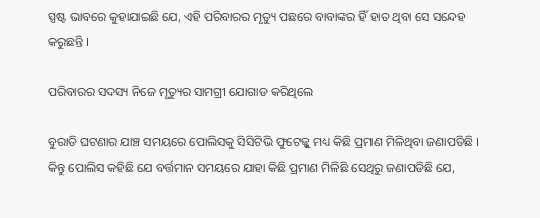ସ୍ପଷ୍ଟ ଭାବରେ କୁହାଯାଇଛି ଯେ, ଏହି ପରିବାରର ମୃତ୍ୟୁ ପଛରେ ବାବାଙ୍କର ହିଁ ହାତ ଥିବା ସେ ସନ୍ଦେହ କରୁଛନ୍ତି ।

ପରିବାରର ସଦସ୍ୟ ନିଜେ ମୃତ୍ୟୁର ସାମଗ୍ରୀ ଯୋଗାଡ କରିଥିଲେ

ବୁରାଡି ଘଟଣାର ଯାଞ୍ଚ ସମୟରେ ପୋଲିସକୁ ସିସିଟିଭି ଫୁଟେଜ୍କୁ ମଧ୍ୟ କିଛି ପ୍ରମାଣ ମିଳିଥିବା ଜଣାପଡିଛି । କିନ୍ତୁ ପୋଲିସ କହିଛି ଯେ ବର୍ତ୍ତମାନ ସମୟରେ ଯାହା କିଛି ପ୍ରମାଣ ମିଳିଛି ସେଥିରୁ ଜଣାପଡିଛି ଯେ,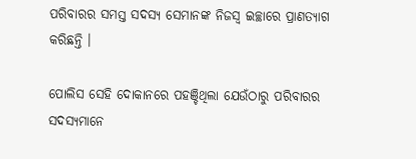ପରିବାରର ସମସ୍ତ ସଦସ୍ୟ ସେମାନଙ୍କ ନିଜସ୍ୱ ଇଚ୍ଛାରେ ପ୍ରାଣତ୍ୟାଗ କରିଛନ୍ତି ।

ପୋଲିସ ସେହି ଦୋକାନରେ ପହଞ୍ଚିଥିଲା ଯେଉଁଠାରୁ ପରିବାରର ସଦସ୍ୟମାନେ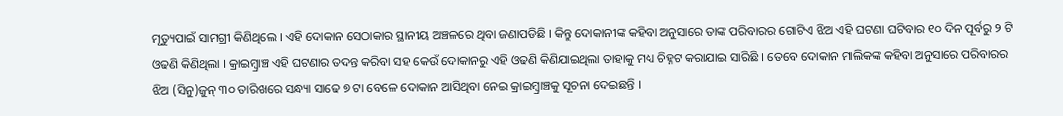ମୃତ୍ୟୁପାଇଁ ସାମଗ୍ରୀ କିଣିଥିଲେ । ଏହି ଦୋକାନ ସେଠାକାର ସ୍ଥାନୀୟ ଅଞ୍ଚଳରେ ଥିବା ଜଣାପଡିଛି । କିନ୍ତୁ ଦୋକାନୀଙ୍କ କହିବା ଅନୁସାରେ ତାଙ୍କ ପରିବାରର ଗୋଟିଏ ଝିଅ ଏହି ଘଟଣା ଘଟିବାର ୧୦ ଦିନ ପୂର୍ବରୁ ୨ ଟି ଓଢଣି କିଣିଥିଲା । କ୍ରାଇମ୍ବ୍ରାଞ୍ଚ ଏହି ଘଟଣାର ତଦନ୍ତ କରିବା ସହ କେଉଁ ଦୋକାନରୁ ଏହି ଓଢଣି କିଣିଯାଇଥିଲା ତାହାକୁ ମଧ୍ୟ ଚିହ୍ନଟ କରାଯାଇ ସାରିଛି । ତେବେ ଦୋକାନ ମାଲିକଙ୍କ କହିବା ଅନୁସାରେ ପରିବାରର  ଝିଅ (ସିନୁ)ଜୁନ୍ ୩୦ ତାରିଖରେ ସନ୍ଧ୍ୟା ସାଢେ ୭ ଟା ବେଳେ ଦୋକାନ ଆସିଥିବା ନେଇ କ୍ରାଇମ୍ବ୍ରାଞ୍ଚକୁ ସୂଚନା ଦେଇଛନ୍ତି ।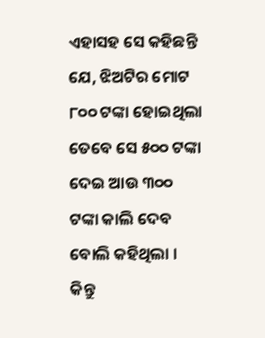ଏହାସହ ସେ କହିଛନ୍ତି ଯେ, ଝିଅଟିର ମୋଟ ୮୦୦ ଟଙ୍କା ହୋଇଥିଲା ତେବେ ସେ ୫୦୦ ଟଙ୍କା ଦେଇ ଆଉ ୩୦୦ ଟଙ୍କା କାଲି ଦେବ ବୋଲି କହିଥିଲା । କିନ୍ତୁ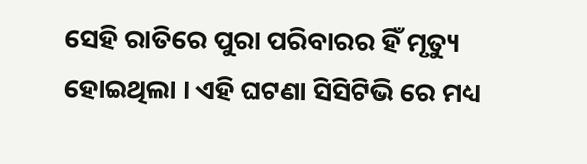ସେହି ରାତିରେ ପୁରା ପରିବାରର ହିଁ ମୃତ୍ୟୁ ହୋଇଥିଲା । ଏହି ଘଟଣା ସିସିଟିଭି ରେ ମଧ୍ୟ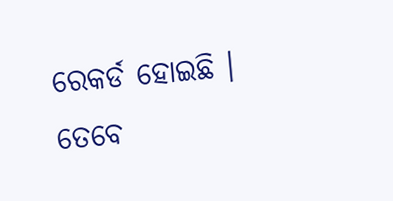ରେକର୍ଡ ହୋଇଛି । ତେବେ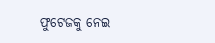ଫୁଟେଜକୁ ନେଇ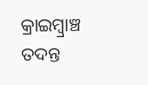କ୍ରାଇମ୍ବ୍ରାଞ୍ଚ ତଦନ୍ତ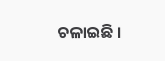ଚଳାଇଛି ।